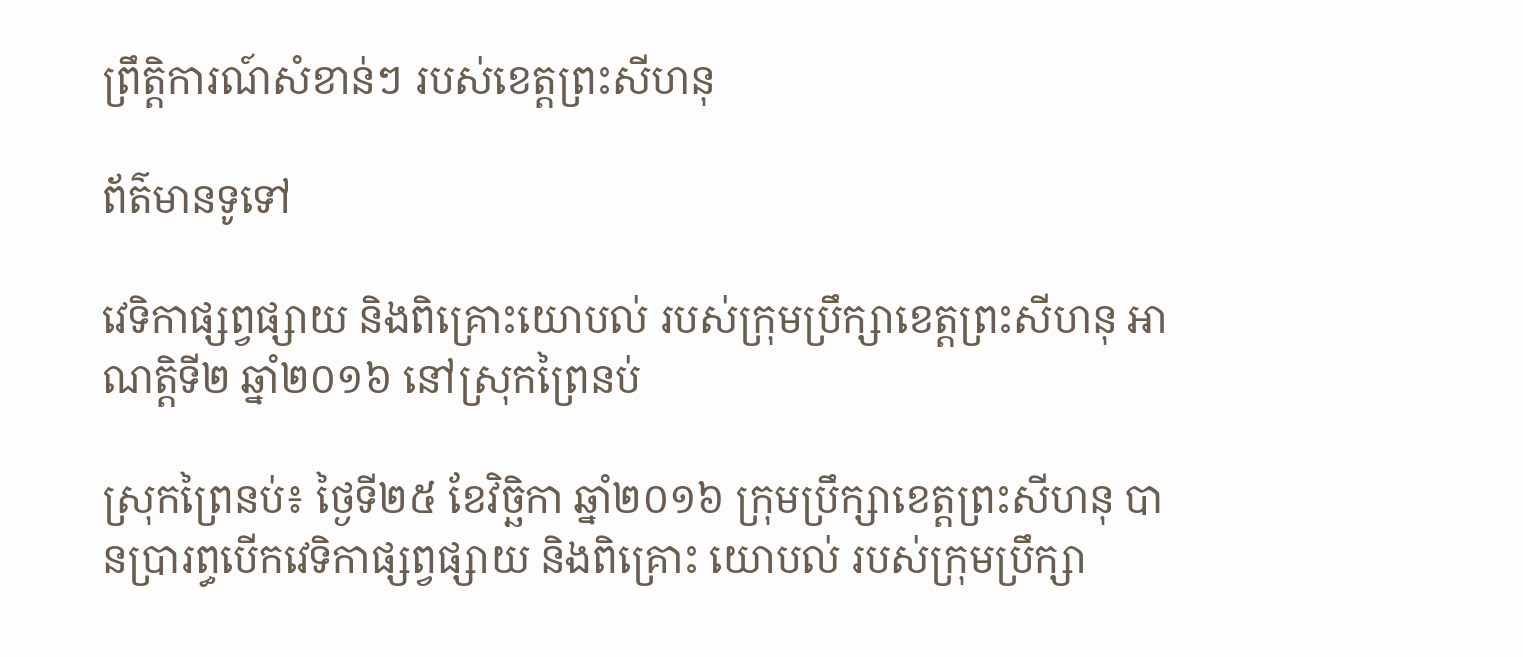ព្រឹត្តិការណ៍សំខាន់ៗ របស់ខេត្តព្រះសីហនុ

ព័ត៌មានទូទៅ

វេទិកាផ្សព្វផ្សាយ និងពិគ្រោះយោបល់ របស់ក្រុមប្រឹក្សាខេត្តព្រះសីហនុ អាណត្តិទី២ ឆ្នាំ២០១៦ នៅស្រុកព្រៃនប់

ស្រុកព្រៃនប់៖ ថ្ងៃទី២៥ ខែវិចិ្ឆកា ឆ្នាំ២០១៦ ក្រុមប្រឹក្សាខេត្តព្រះសីហនុ បានប្រារព្ធបើកវេទិកាផ្សព្វផ្សាយ និងពិគ្រោះ យោបល់ របស់ក្រុមប្រឹក្សា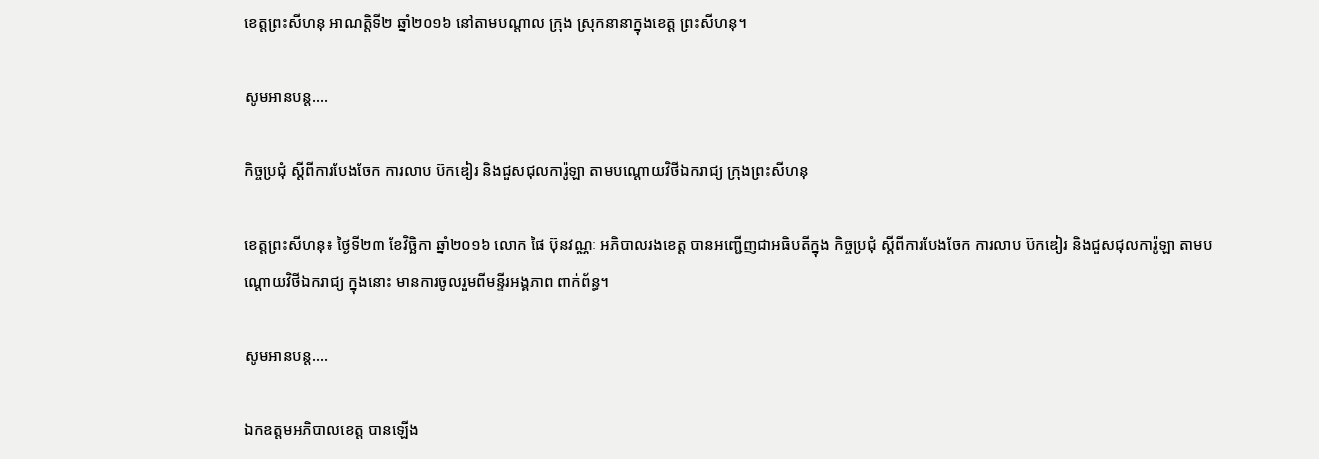ខេត្តព្រះសីហនុ អាណត្តិទី២ ឆ្នាំ២០១៦ នៅតាមបណ្តាល ក្រុង ស្រុកនានាក្នុងខេត្ត ព្រះសីហនុ។

សូមអានបន្ត....

កិច្ចប្រជុំ ស្ដីពីការបែងចែក ការលាប ប៊កឌៀរ និងជួសជុលការ៉ូឡា តាមបណ្ដោយវិថីឯករាជ្យ ក្រុងព្រះសីហនុ

ខេត្តព្រះសីហនុ៖ ថ្ងៃទី២៣ ខែវិចិ្ឆកា ឆ្នាំ២០១៦ លោក ផៃ ប៊ុនវណ្ណៈ អភិបាលរងខេត្ត បានអញ្ជើញជាអធិបតីក្នុង កិច្ចប្រជុំ ស្ដីពីការបែងចែក ការលាប ប៊កឌៀរ និងជួសជុលការ៉ូឡា តាមបណ្ដោយវិថីឯករាជ្យ ក្នុងនោះ មានការចូលរួមពីមន្ទីរអង្គភាព ពាក់ព័ន្ធ។

សូមអានបន្ត....

ឯកឧត្តមអភិបាលខេត្ត បានឡើង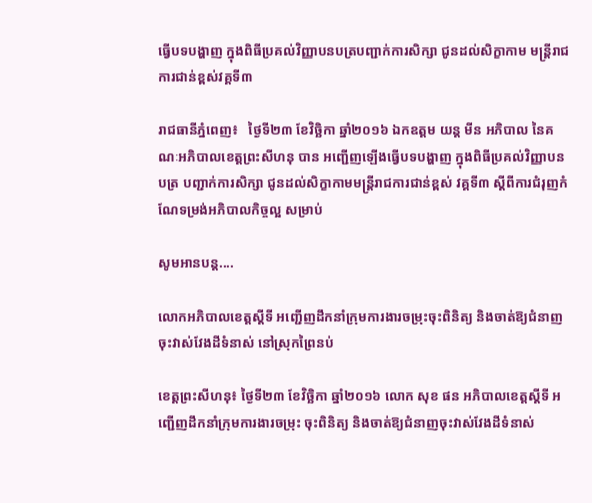ធ្វើបទបង្ហាញ ក្នុងពិធីប្រគល់វិញ្ញាបនបត្របញ្ជាក់ការសិក្សា ជូនដល់សិក្ខាកាម មន្ត្រីរាជការជាន់ខ្ពស់វគ្គទី៣

រាជធានីភ្នំពេញ៖   ថ្ងៃទី២៣ ខែវិច្ឆិកា ឆ្នាំ២០១៦ ឯកឧត្តម យន្ត មីន អភិបាល នៃគណៈអភិបាលខេត្តព្រះសីហនុ បាន អញ្ជើញឡើងធ្វើបទបង្ហាញ ក្នុងពិធីប្រគល់វិញ្ញាបនបត្រ បញ្ជាក់ការសិក្សា ជូនដល់សិក្ខាកាមមន្ត្រីរាជការជាន់ខ្ពស់ វគ្គទី៣ ស្តីពីការជំរុញកំណែទម្រង់អភិបាលកិច្ចល្អ សម្រាប់

សូមអានបន្ត....

លោកអភិបាលខេត្តស្តីទី អញ្ជើញដឹកនាំក្រុមការងារចម្រុះចុះពិនិត្យ និងចាត់ឱ្យជំនាញចុះវាស់វែងដីទំនាស់ នៅស្រុកព្រៃនប់

ខេត្តព្រះសីហនុ៖ ថ្ងៃទី២៣ ខែវិច្ឆិកា ឆ្នាំ២០១៦ លោក សុខ ផន អភិបាលខេត្តស្តីទី អញ្ជើញដឹកនាំក្រុមការងារចម្រុះ ចុះពិនិត្យ និងចាត់ឱ្យជំនាញចុះវាស់វែងដីទំនាស់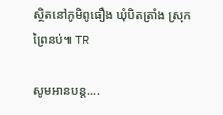ស្ថិតនៅភូមិពូធឿង ឃុំបិតត្រាំង ស្រុកព្រៃនប់៕ TR

សូមអានបន្ត....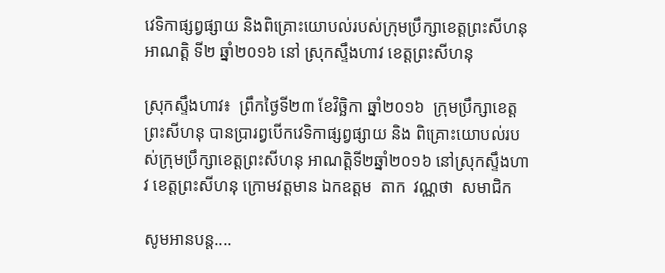វេទិកាផ្សព្វផ្សាយ និងពិគ្រោះយោបល់របស់ក្រុមប្រឹក្សាខេត្តព្រះសីហនុ អាណត្តិ ទី២ ឆ្នាំ២០១៦ នៅ ស្រុកស្ទឹងហាវ ខេត្តព្រះសីហនុ

ស្រុកស្ទឹងហាវ៖  ព្រឹកថ្ងៃទី២៣ ខែវិច្ឆិកា ឆ្នាំ២០១៦  ក្រុមប្រឹក្សាខេត្តព្រះសីហនុ បានប្រារព្វបើកវេទិកាផ្សព្វផ្សាយ និង ពិគ្រោះយោបល់របស់ក្រុមប្រឹក្សាខេត្តព្រះសីហនុ អាណត្តិទី២ឆ្នាំ២០១៦ នៅស្រុកស្ទឹងហាវ ខេត្តព្រះសីហនុ ក្រោមវត្តមាន ឯកឧត្តម  តាក  វណ្ណថា  សមាជិក

សូមអានបន្ត....